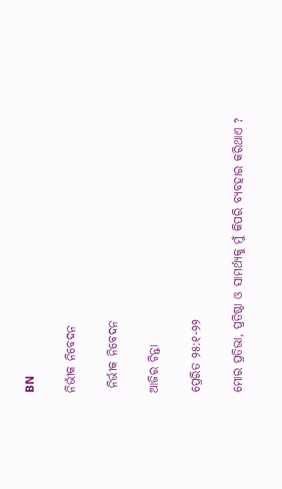BN

ନିର୍ଭୀକ ନିବେଦନ

 ନିର୍ଭୀକ ନିବେଦନ

ଆଜିର ଚିନ୍ତା

ପ୍ରେରିତ ୨୫:୧-୨୨

ମୋର ପ୍ରତିଭା, ପ୍ରତିଷ୍ଠା ଓ ସାମର୍ଥ୍ୟକୁ ମୁଁ କିପରି ବ୍ୟବହାର କରିଥାଏ ?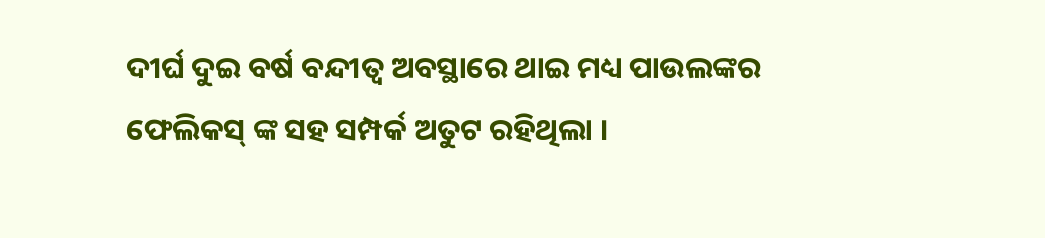ଦୀର୍ଘ ଦୁଇ ବର୍ଷ ବନ୍ଦୀତ୍ଵ ଅବସ୍ଥାରେ ଥାଇ ମଧ୍ୟ ପାଉଲଙ୍କର ଫେଲିକସ୍ ଙ୍କ ସହ ସମ୍ପର୍କ ଅତୁଟ ରହିଥିଲା ।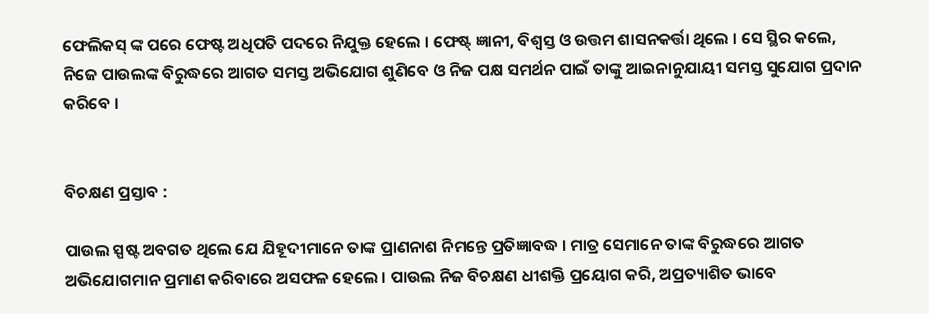ଫେଲିକସ୍ ଙ୍କ ପରେ ଫେଷ୍ଟ ଅଧିପତି ପଦରେ ନିଯୁକ୍ତ ହେଲେ । ଫେଷ୍ଟ୍ ଜ୍ଞାନୀ, ବିଶ୍ଵସ୍ତ ଓ ଉତ୍ତମ ଶାସନକର୍ତ୍ତା ଥିଲେ । ସେ ସ୍ଥିର କଲେ, ନିଜେ ପାଉଲଙ୍କ ବିରୁଦ୍ଧରେ ଆଗତ ସମସ୍ତ ଅଭିଯୋଗ ଶୁଣିବେ ଓ ନିଜ ପକ୍ଷ ସମର୍ଥନ ପାଇଁ ତାଙ୍କୁ ଆଇନାନୁଯାୟୀ ସମସ୍ତ ସୁଯୋଗ ପ୍ରଦାନ କରିବେ ।


ବିଚକ୍ଷଣ ପ୍ରସ୍ତାବ :

ପାଉଲ ସ୍ପଷ୍ଟ ଅବଗତ ଥିଲେ ଯେ ଯିହୂଦୀମାନେ ତାଙ୍କ ପ୍ରାଣନାଶ ନିମନ୍ତେ ପ୍ରତିଜ୍ଞାବଦ୍ଧ । ମାତ୍ର ସେମାନେ ତାଙ୍କ ବିରୁଦ୍ଧରେ ଆଗତ ଅଭିଯୋଗମାନ ପ୍ରମାଣ କରିବାରେ ଅସଫଳ ହେଲେ । ପାଉଲ ନିଜ ବିଚକ୍ଷଣ ଧୀଶକ୍ତି ପ୍ରୟୋଗ କରି, ଅପ୍ରତ୍ୟାଶିତ ଭାବେ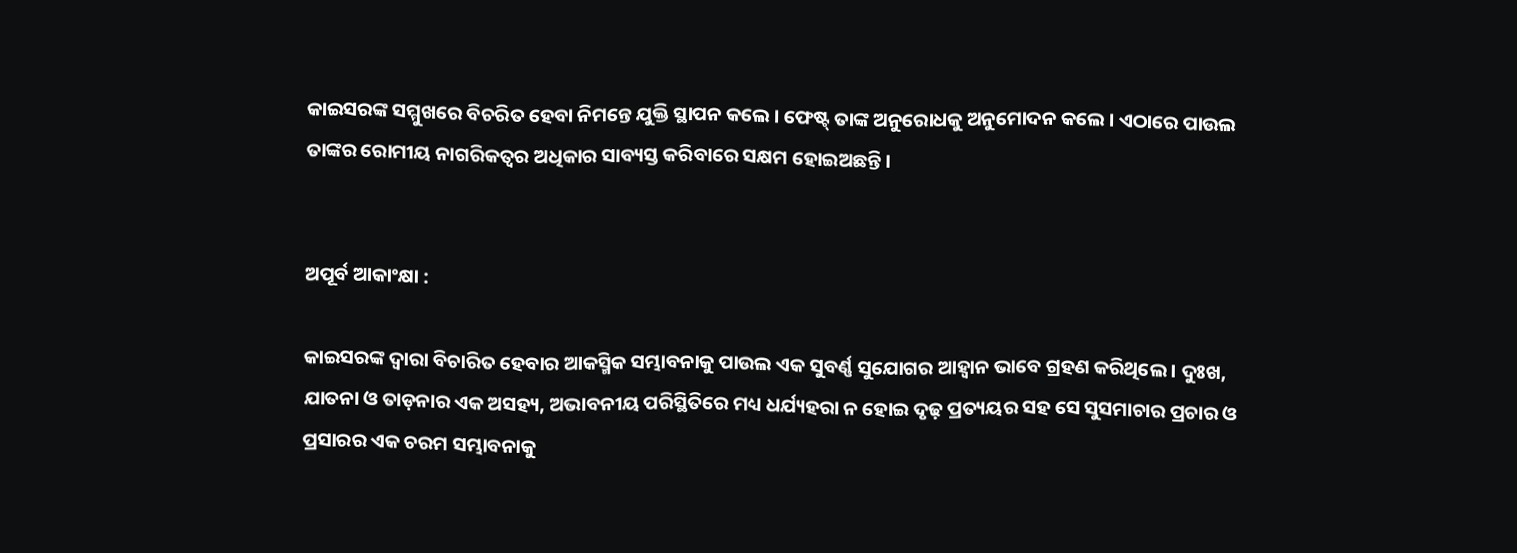କାଇସରଙ୍କ ସମ୍ମୁଖରେ ବିଚରିତ ହେବା ନିମନ୍ତେ ଯୁକ୍ତି ସ୍ଥାପନ କଲେ । ଫେଷ୍ଟ୍ ତାଙ୍କ ଅନୁରୋଧକୁ ଅନୁମୋଦନ କଲେ । ଏଠାରେ ପାଉଲ ତାଙ୍କର ରୋମୀୟ ନାଗରିକତ୍ୱର ଅଧିକାର ସାବ୍ୟସ୍ତ କରିବାରେ ସକ୍ଷମ ହୋଇଅଛନ୍ତି ।


ଅପୂର୍ବ ଆକାଂକ୍ଷା :

କାଇସରଙ୍କ ଦ୍ଵାରା ବିଚାରିତ ହେବାର ଆକସ୍ମିକ ସମ୍ଭାବନାକୁ ପାଉଲ ଏକ ସୁବର୍ଣ୍ଣ ସୁଯୋଗର ଆହ୍ଵାନ ଭାବେ ଗ୍ରହଣ କରିଥିଲେ । ଦୁଃଖ, ଯାତନା ଓ ତାଡ଼ନାର ଏକ ଅସହ୍ୟ, ଅଭାବନୀୟ ପରିସ୍ଥିତିରେ ମଧ୍ୟ ଧର୍ଯ୍ୟହରା ନ ହୋଇ ଦୃଢ଼ ପ୍ରତ୍ୟୟର ସହ ସେ ସୁସମାଚାର ପ୍ରଚାର ଓ ପ୍ରସାରର ଏକ ଚରମ ସମ୍ଭାବନାକୁ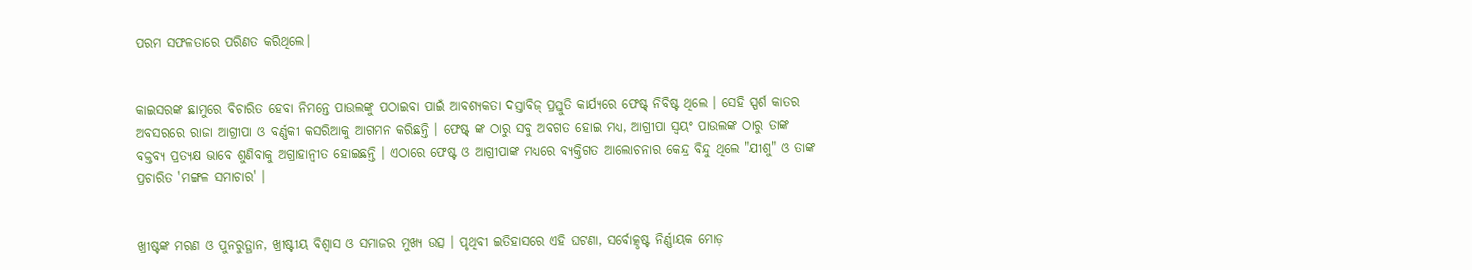ପରମ ସଫଳତାରେ ପରିଣତ କରିଥିଲେ।


କାଇସରଙ୍କ ଛାମୁରେ ବିଚାରିତ ହେବା ନିମନ୍ତେ ପାଉଲଙ୍କୁ ପଠାଇବା ପାଇଁ ଆବଶ୍ୟକତା ଦସ୍ତାବିଜ୍ ପ୍ରସ୍ତୁତି କାର୍ଯ୍ୟରେ ଫେଷ୍ଟ୍ ନିବିଷ୍ଟ ଥିଲେ । ସେହି ସ୍ପର୍ଶ କାତର ଅବସରରେ ରାଜା ଆଗ୍ରୀପା ଓ ବର୍ଣ୍ଣକୀ କସରିଆକୁ ଆଗମନ କରିଛନ୍ତି । ଫେଷ୍ଟ୍ ଙ୍କ ଠାରୁ ସବୁ ଅବଗତ ହୋଇ ମଧ୍ୟ, ଆଗ୍ରୀପା ସ୍ଵୟଂ ପାଉଲଙ୍କ ଠାରୁ ତାଙ୍କ  ବକ୍ତବ୍ୟ ପ୍ରତ୍ୟକ୍ଷ ଭାବେ ଶୁଣିବାକୁ ଅଗ୍ରାହାନ୍ଵୀତ ହୋଇଛନ୍ତି । ଏଠାରେ ଫେଷ୍ଟ ଓ ଆଗ୍ରୀପାଙ୍କ ମଧ୍ୟରେ ବ୍ୟକ୍ତିଗତ ଆଲୋଚନାର କେନ୍ଦ୍ର ବିନ୍ଦୁ ଥିଲେ "ଯୀଶୁ" ଓ ତାଙ୍କ ପ୍ରଚାରିତ 'ମଙ୍ଗଳ ସମାଚାର' ।


ଖ୍ରୀଷ୍ଟଙ୍କ ମରଣ ଓ ପୁନରୁତ୍ଥାନ, ଖ୍ରୀଷ୍ଟୀୟ ବିଶ୍ଵାସ ଓ ସମାଜର ମୁଖ୍ୟ ଉତ୍ସ । ପୃଥିବୀ ଇତିହାସରେ ଏହି ଘଟଣା, ସର୍ବୋତ୍କୃଷ୍ଟ ନିର୍ଣ୍ଣାୟକ ମୋଡ଼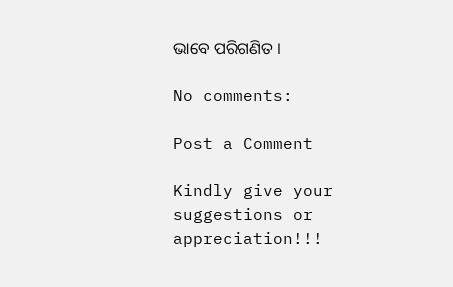ଭାବେ ପରିଗଣିତ ।

No comments:

Post a Comment

Kindly give your suggestions or appreciation!!!